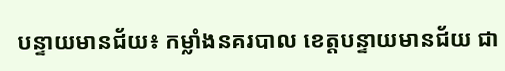បន្ទាយមានជ័យ៖ កម្លាំងនគរបាល ខេត្តបន្ទាយមានជ័យ ជា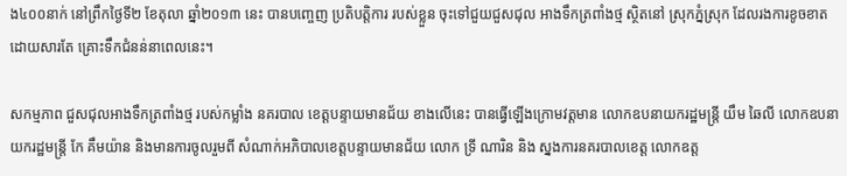ង៤០០នាក់ នៅព្រឹកថ្ងៃទី២ ខែតុលា ឆ្នាំ២០១៣ នេះ បានបញ្ចេញ ប្រតិបត្តិការ របស់ខ្លួន ចុះទៅជួយជួសជុល អាងទឹកត្រពាំងថ្ម ស្ថិតនៅ ស្រុកភ្នំស្រុក ដែលរងការខូចខាត ដោយសារតែ គ្រោះទឹកជំនន់នាពេលនេះ។

សកម្មភាព ជួសជុលអាងទឹកត្រពាំងថ្ម របស់កម្លាំង នគរបាល ខេត្តបន្ទាយមានជ័យ ខាងលើនេះ បានធ្វើឡើងក្រោមវត្តមាន លោកឧបនាយករដ្ឋមន្រ្តី យឹម ឆៃលី លោកឧបនាយករដ្ឋមន្រ្តី កែ គឹមយ៉ាន និងមានការចូលរួមពី សំណាក់អភិបាលខេត្តបន្ទាយមានជ័យ លោក ទ្រី ណារិន និង ស្នងការនគរបាលខេត្ត លោកឧត្ត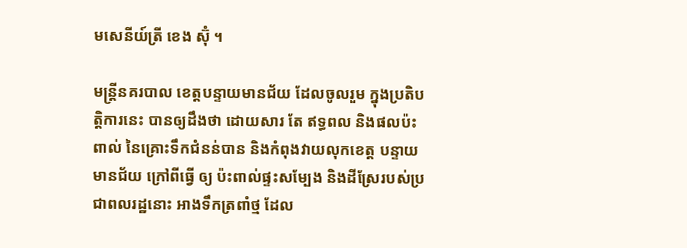មសេនីយ៍ត្រី ខេង ស៊ុំ ។

មន្រ្តីនគរបាល ខេត្តបន្ទាយមានជ័យ ដែលចូលរួម ក្នុងប្រតិបត្តិការនេះ បានឲ្យដឹងថា ដោយសារ តែ ឥទ្ធពល និងផលប៉ះពាល់ នៃគ្រោះទឹកជំនន់បាន និងកំពុងវាយលុកខេត្ត បន្ទាយមានជ័យ ក្រៅពីធ្វើ ឲ្យ ប៉ះពាល់ផ្ទះសម្បែង និងដីស្រែរបស់ប្រជាពលរដ្ឋនោះ អាងទឹកត្រពាំថ្ម ដែល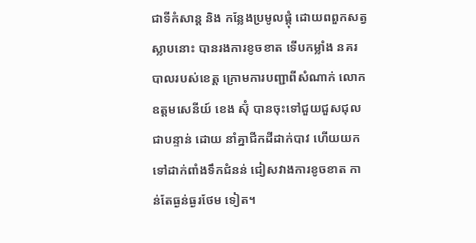ជាទីកំសាន្ត និង កន្លែងប្រមូលផ្តុំ ដោយពពួកសត្វស្លាបនោះ បានរងការខូចខាត ទើបកម្លាំង នគរបាលរបស់ខេត្ត ក្រោមការបញ្ជាពីសំណាក់ លោកឧត្តមសេនីយ៍ ខេង ស៊ុំ បានចុះទៅជួយជួសជុល ជាបន្ទាន់ ដោយ នាំគ្នាជីកដីដាក់បាវ ហើយយកទៅដាក់ពាំងទឹកជំនន់ ជៀសវាងការខូចខាត កាន់តែធ្ងន់ធ្ងរថែម ទៀត។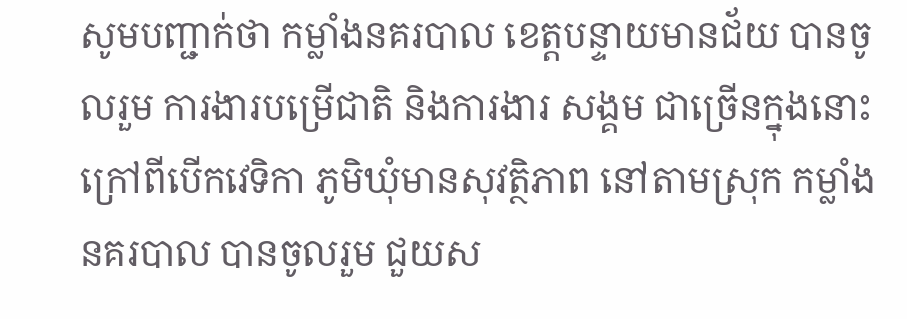សូមបញ្ជាក់ថា កម្លាំងនគរបាល ខេត្តបន្ទាយមានជ័យ បានចូលរួម ការងារបម្រើជាតិ និងការងារ សង្គម ជាច្រើនក្នុងនោះ ក្រៅពីបើកវេទិកា ភូមិឃុំមានសុវត្ថិភាព នៅតាមស្រុក កម្លាំងនគរបាល បានចូលរួម ជួយស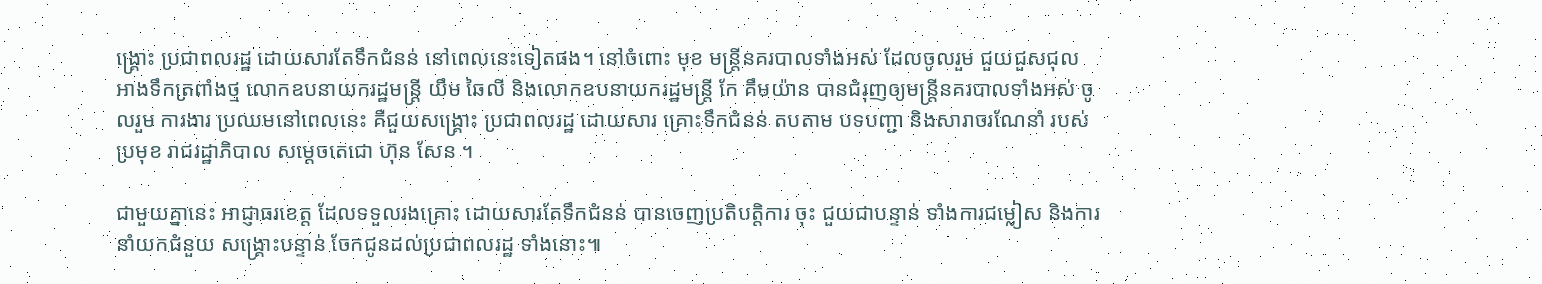ង្គ្រោះ ប្រជាពលរដ្ឋ ដោយសារតែទឹកជំនន់ នៅពេលនេះទៀតផង។ នៅចំពោះ មុខ មន្រ្តីនគរបាលទាំងអស់ ដែលចូលរួម ជួយជួសជុល អាងទឹកត្រពាំងថ្ម លោកឧបនាយករដ្ឋមន្រ្តី យឹម ឆៃលី និងលោកឧបនាយករដ្ឋមន្រ្តី កែ គឹមយ៉ាន បានជំរុញឲ្យមន្រ្តីនគរបាលទាំងអស់ ចូលរួម ការងារ ប្រឈមនៅពេលនេះ គឺជួយសង្គ្រោះ ប្រជាពលរដ្ឋ ដោយសារ គ្រោះទឹកជំនន់ តបតាម បទបញ្ជា និងសារាចរណែនាំ របស់ប្រមុខ រាជរដ្ឋាភិបាល សម្តេចតេជោ ហ៊ុន សែន ។

ជាមួយគ្នានេះ អាជ្ញាធរខេត្ត ដែលទទួលរងគ្រោះ ដោយសារតែទឹកជំនន់ បានចេញប្រតិបត្តិការ ចុះ ជួយជាបន្ទាន់ ទាំងការជម្លៀស និងការនាំយកជំនួយ សង្គ្រោះបន្ទាន់ ចែកជូនដល់ប្រជាពលរដ្ឋ ទាំងនោះ៕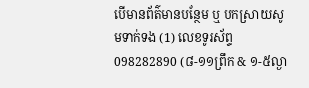បើមានព័ត៌មានបន្ថែម ឬ បកស្រាយសូមទាក់ទង (1) លេខទូរស័ព្ទ 098282890 (៨-១១ព្រឹក & ១-៥ល្ងា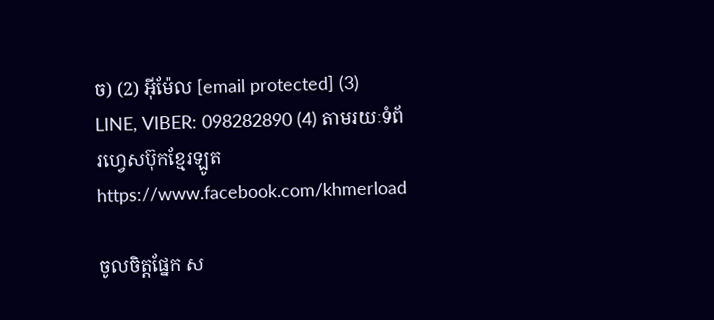ច) (2) អ៊ីម៉ែល [email protected] (3) LINE, VIBER: 098282890 (4) តាមរយៈទំព័រហ្វេសប៊ុកខ្មែរឡូត https://www.facebook.com/khmerload

ចូលចិត្តផ្នែក ស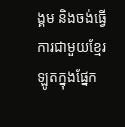ង្គម និងចង់ធ្វើការជាមួយខ្មែរឡូតក្នុងផ្នែក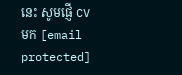នេះ សូមផ្ញើ CV មក [email protected]